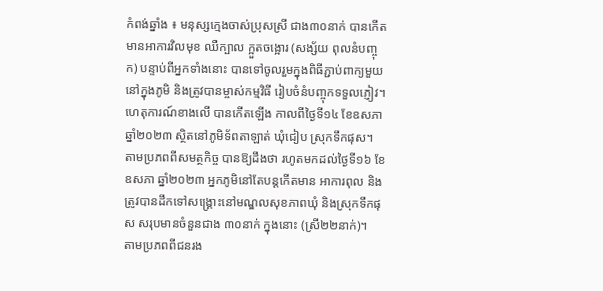កំពង់ឆ្នាំង ៖ មនុស្សក្មេងចាស់ប្រុសស្រី ជាង៣០នាក់ បានកើតមានអាការវិលមុខ ឈឺក្បាល ក្អួតចង្អោរ (សង្ស័យ ពុលនំបញ្ចុក) បន្ទាប់ពីអ្នកទាំងនោះ បានទៅចូលរួមក្នុងពិធីភ្ជាប់ពាក្យមួយនៅក្នុងភូមិ និងត្រូវបានម្ចាស់កម្មវិធី រៀបចំនំបញ្ចុកទទួលភ្ញៀវ។
ហេតុការណ៍ខាងលើ បានកើតឡើង កាលពីថ្ងៃទី១៤ ខែឧសភា ឆ្នាំ២០២៣ ស្ថិតនៅភូមិទ័ពតាឡាត់ ឃុំជៀប ស្រុកទឹកផុស។
តាមប្រភពពីសមត្ថកិច្ច បានឱ្យដឹងថា រហូតមកដល់ថ្ងៃទី១៦ ខែឧសភា ឆ្នាំ២០២៣ អ្នកភូមិនៅតែបន្តកើតមាន អាការពុល និងត្រូវបានដឹកទៅសង្គ្រោះនៅមណ្ឌលសុខភាពឃុំ និងស្រុកទឹកផុស សរុបមានចំនួនជាង ៣០នាក់ ក្នុងនោះ (ស្រី២២នាក់)។
តាមប្រភពពីជនរង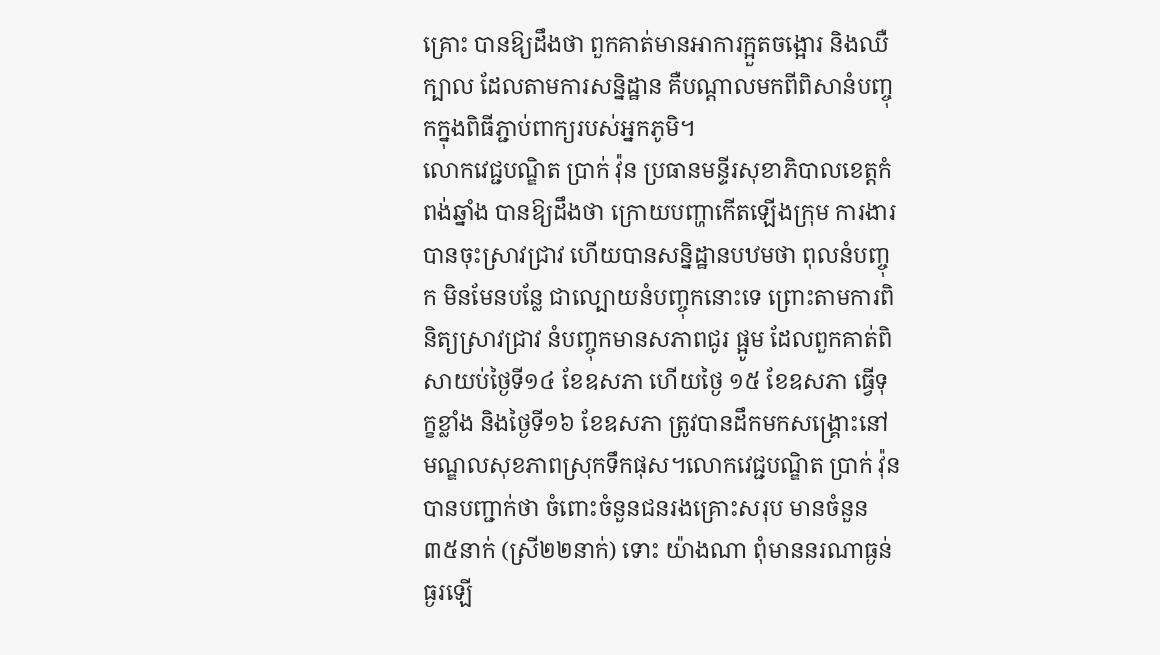គ្រោះ បានឱ្យដឹងថា ពួកគាត់មានអាការក្អួតចង្អោរ និងឈឺក្បាល ដែលតាមការសន្និដ្ឋាន គឺបណ្តាលមកពីពិសានំបញ្ចុកក្នុងពិធីភ្ជាប់ពាក្យរបស់អ្នកភូមិ។
លោកវេជ្ជបណ្ឌិត ប្រាក់ វ៉ុន ប្រធានមន្ទីរសុខាភិបាលខេត្តកំពង់ឆ្នាំង បានឱ្យដឹងថា ក្រោយបញ្ហាកើតឡើងក្រុម ការងារបានចុះស្រាវជ្រាវ ហើយបានសន្និដ្ឋានបឋមថា ពុលនំបញ្ចុក មិនមែនបន្លែ ជាល្បោយនំបញ្ចុកនោះទេ ព្រោះតាមការពិនិត្យស្រាវជ្រាវ នំបញ្ចុកមានសភាពជូរ ផ្អូម ដែលពួកគាត់ពិសាយប់ថ្ងៃទី១៤ ខែឧសភា ហើយថ្ងៃ ១៥ ខែឧសភា ធ្វើទុក្ខខ្លាំង និងថ្ងៃទី១៦ ខែឧសភា ត្រូវបានដឹកមកសង្គ្រោះនៅមណ្ឌលសុខភាពស្រុកទឹកផុស។លោកវេជ្ជបណ្ឌិត ប្រាក់ វ៉ុន បានបញ្ជាក់ថា ចំពោះចំនួនជនរងគ្រោះសរុប មានចំនួន៣៥នាក់ (ស្រី២២នាក់) ទោះ យ៉ាងណា ពុំមាននរណាធ្ងន់ធ្ងរឡើ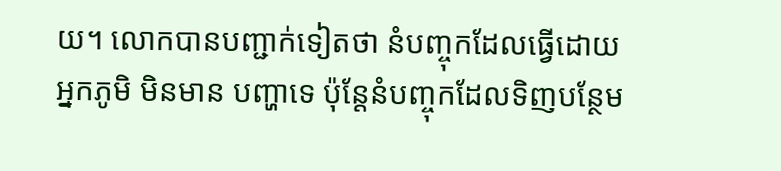យ។ លោកបានបញ្ជាក់ទៀតថា នំបញ្ចុកដែលធ្វើដោយអ្នកភូមិ មិនមាន បញ្ហាទេ ប៉ុន្តែនំបញ្ចុកដែលទិញបន្ថែម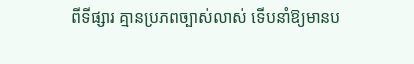ពីទីផ្សារ គ្មានប្រភពច្បាស់លាស់ ទើបនាំឱ្យមានប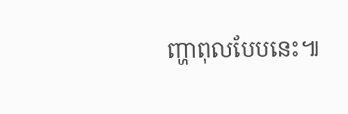ញ្ហាពុលបែបនេះ៕